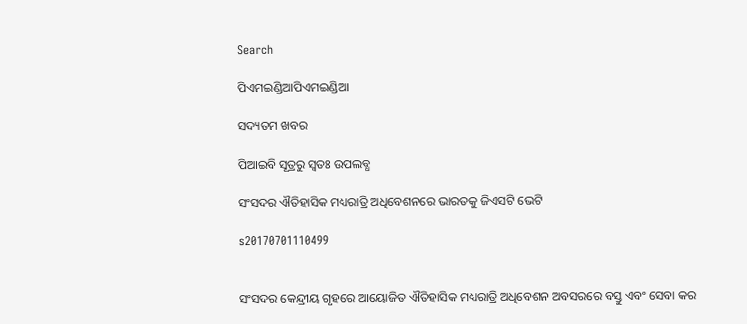Search

ପିଏମଇଣ୍ଡିଆପିଏମଇଣ୍ଡିଆ

ସଦ୍ୟତମ ଖବର

ପିଆଇବି ସୂତ୍ରରୁ ସ୍ବତଃ ଉପଲବ୍ଧ

ସଂସଦର ଐତିହାସିକ ମଧ୍ୟରାତ୍ରି ଅଧିବେଶନରେ ଭାରତକୁ ଜିଏସଟି ଭେଟି

s20170701110499


ସଂସଦର କେନ୍ଦ୍ରୀୟ ଗୃହରେ ଆୟୋଜିତ ଐତିହାସିକ ମଧ୍ୟରାତ୍ରି ଅଧିବେଶନ ଅବସରରେ ବସ୍ତୁ ଏବଂ ସେବା କର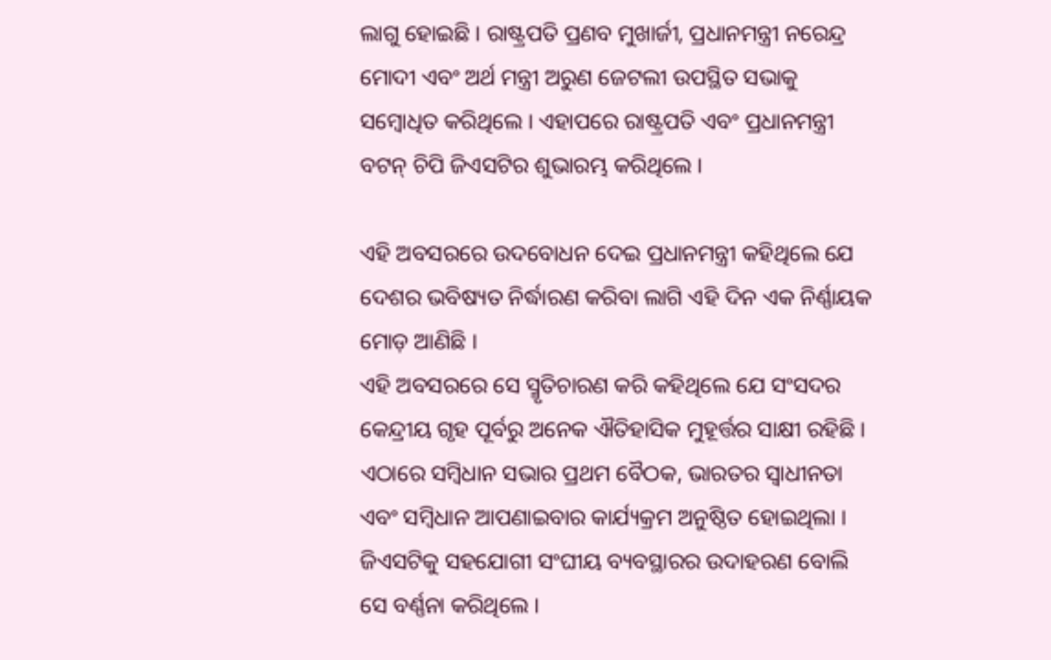ଲାଗୁ ହୋଇଛି । ରାଷ୍ଟ୍ରପତି ପ୍ରଣବ ମୁଖାର୍ଜୀ, ପ୍ରଧାନମନ୍ତ୍ରୀ ନରେନ୍ଦ୍ର ମୋଦୀ ଏବଂ ଅର୍ଥ ମନ୍ତ୍ରୀ ଅରୁଣ ଜେଟଲୀ ଉପସ୍ଥିତ ସଭାକୁ ସମ୍ବୋଧିତ କରିଥିଲେ । ଏହାପରେ ରାଷ୍ଟ୍ରପତି ଏବଂ ପ୍ରଧାନମନ୍ତ୍ରୀ ବଟନ୍ ଚିପି ଜିଏସଟିର ଶୁଭାରମ୍ଭ କରିଥିଲେ ।

ଏହି ଅବସରରେ ଉଦବୋଧନ ଦେଇ ପ୍ରଧାନମନ୍ତ୍ରୀ କହିଥିଲେ ଯେ ଦେଶର ଭବିଷ୍ୟତ ନିର୍ଦ୍ଧାରଣ କରିବା ଲାଗି ଏହି ଦିନ ଏକ ନିର୍ଣ୍ଣାୟକ ମୋଡ଼ ଆଣିଛି ।
ଏହି ଅବସରରେ ସେ ସ୍ମୃତିଚାରଣ କରି କହିଥିଲେ ଯେ ସଂସଦର କେନ୍ଦ୍ରୀୟ ଗୃହ ପୂର୍ବରୁ ଅନେକ ଐତିହାସିକ ମୁହୂର୍ତ୍ତର ସାକ୍ଷୀ ରହିଛି । ଏଠାରେ ସମ୍ବିଧାନ ସଭାର ପ୍ରଥମ ବୈଠକ, ଭାରତର ସ୍ୱାଧୀନତା ଏବଂ ସମ୍ବିଧାନ ଆପଣାଇବାର କାର୍ଯ୍ୟକ୍ରମ ଅନୁଷ୍ଠିତ ହୋଇଥିଲା । ଜିଏସଟିକୁ ସହଯୋଗୀ ସଂଘୀୟ ବ୍ୟବସ୍ଥାରର ଉଦାହରଣ ବୋଲି ସେ ବର୍ଣ୍ଣନା କରିଥିଲେ ।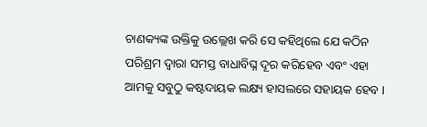ଚାଣକ୍ୟଙ୍କ ଉକ୍ତିକୁ ଉଲ୍ଲେଖ କରି ସେ କହିଥିଲେ ଯେ କଠିନ ପରିଶ୍ରମ ଦ୍ୱାରା ସମସ୍ତ ବାଧାବିଘ୍ନ ଦୂର କରିହେବ ଏବଂ ଏହା ଆମକୁ ସବୁଠୁ କଷ୍ଟଦାୟକ ଲକ୍ଷ୍ୟ ହାସଲରେ ସହାୟକ ହେବ ।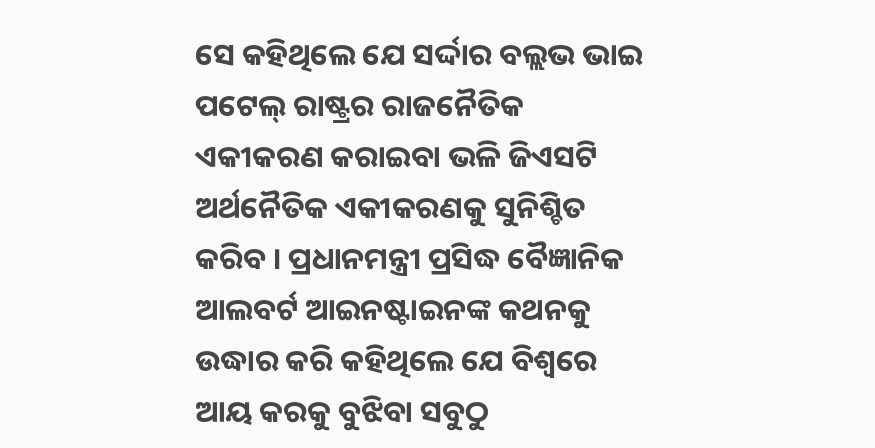ସେ କହିଥିଲେ ଯେ ସର୍ଦ୍ଦାର ବଲ୍ଲଭ ଭାଇ ପଟେଲ୍ ରାଷ୍ଟ୍ରର ରାଜନୈତିକ ଏକୀକରଣ କରାଇବା ଭଳି ଜିଏସଟି ଅର୍ଥନୈତିକ ଏକୀକରଣକୁ ସୁନିଶ୍ଚିତ କରିବ । ପ୍ରଧାନମନ୍ତ୍ରୀ ପ୍ରସିଦ୍ଧ ବୈଜ୍ଞାନିକ ଆଲବର୍ଟ ଆଇନଷ୍ଟାଇନଙ୍କ କଥନକୁ ଉଦ୍ଧାର କରି କହିଥିଲେ ଯେ ବିଶ୍ୱରେ ଆୟ କରକୁ ବୁଝିବା ସବୁଠୁ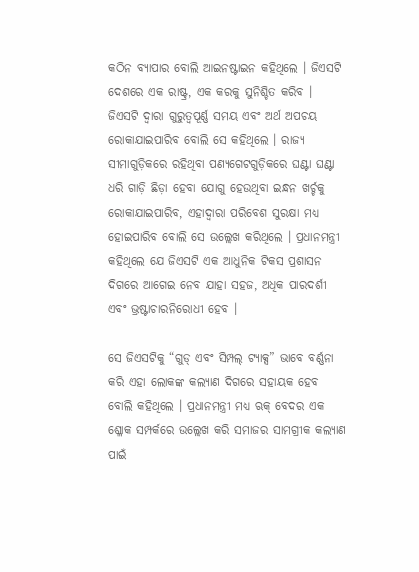କଠିନ ବ୍ୟାପାର ବୋଲି ଆଇନଷ୍ଟାଇନ କହିଥିଲେ । ଜିଏସଟି ଦେଶରେ ଏକ ରାଷ୍ଟ୍ର, ଏକ କରକୁ ସୁନିଶ୍ଚିତ କରିବ । ଜିଏସଟି ଦ୍ୱାରା ଗୁରୁତ୍ୱପୂର୍ଣ୍ଣ ସମୟ ଏବଂ ଅର୍ଥ ଅପଚୟ ରୋକାଯାଇପାରିବ ବୋଲି ସେ କହିଥିଲେ । ରାଜ୍ୟ ସୀମାଗୁଡ଼ିକରେ ରହିଥିବା ପଣ୍ୟଗେଟଗୁଡ଼ିକରେ ଘଣ୍ଟା ଘଣ୍ଟା ଧରି ଗାଡ଼ି ଛିଡ଼ା ହେବା ଯୋଗୁ ହେଉଥିବା ଇନ୍ଧନ ଖର୍ଚ୍ଚକୁ ରୋକାଯାଇପାରିବ, ଏହାଦ୍ୱାରା ପରିବେଶ ସୁରକ୍ଷା ମଧ୍ୟ ହୋଇପାରିବ ବୋଲି ସେ ଉଲ୍ଲେଖ କରିଥିଲେ । ପ୍ରଧାନମନ୍ତ୍ରୀ କହିଥିଲେ ଯେ ଜିଏସଟି ଏକ ଆଧୁନିକ ଟିକସ ପ୍ରଶାସନ ଦିଗରେ ଆଗେଇ ନେବ ଯାହା ସହଜ, ଅଧିକ ପାରଦର୍ଶୀ ଏବଂ ଭ୍ରଷ୍ଟାଚାରନିରୋଧୀ ହେବ ।

ସେ ଜିଏସଟିକୁ “ଗୁଡ୍ ଏବଂ ସିମ୍ପଲ୍ ଟ୍ୟାକ୍ସ” ଭାବେ ବର୍ଣ୍ଣନା କରି ଏହା ଲୋକଙ୍କ କଲ୍ୟାଣ ଦିଗରେ ସହାୟକ ହେବ ବୋଲି କହିଥିଲେ । ପ୍ରଧାନମନ୍ତ୍ରୀ ମଧ୍ୟ ଋକ୍ ବେଦର ଏକ ଶ୍ଳୋକ ସମ୍ପର୍କରେ ଉଲ୍ଲେଖ କରି ସମାଜର ସାମଗ୍ରୀକ କଲ୍ୟାଣ ପାଇଁ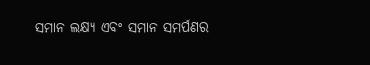ସମାନ ଲକ୍ଷ୍ୟ ଏବଂ ସମାନ ସମର୍ପଣର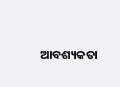ଆବଶ୍ୟକତା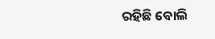ରହିଛି ବୋଲି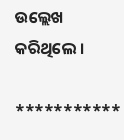ଉଲ୍ଲେଖ କରିଥିଲେ ।

***********